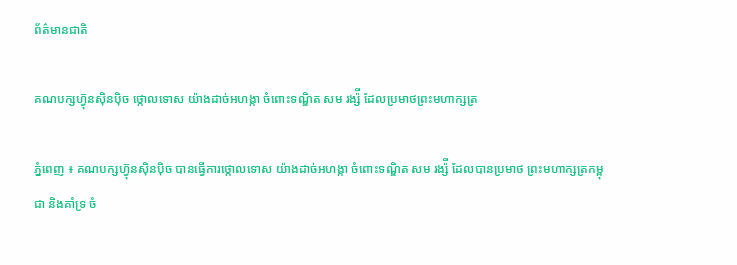ព័ត៌មានជាតិ

គណបក្សហ៊្វុនស៊ិនប៉ិច ថ្កោលទោស យ៉ាងដាច់អហង្កា ចំពោះទណ្ឌិត សម រង្ស៉ី ដែលប្រមាថព្រះមហាក្សត្រ

ភ្នំពេញ ៖ គណបក្សហ៊្វុនស៊ិនប៉ិច បានធ្វើការថ្កោលទោស យ៉ាងដាច់អហង្កា ចំពោះទណ្ឌិត សម រង្ស៉ី ដែលបានប្រមាថ ព្រះមហាក្សត្រកម្ពុជា និងគាំទ្រ ចំ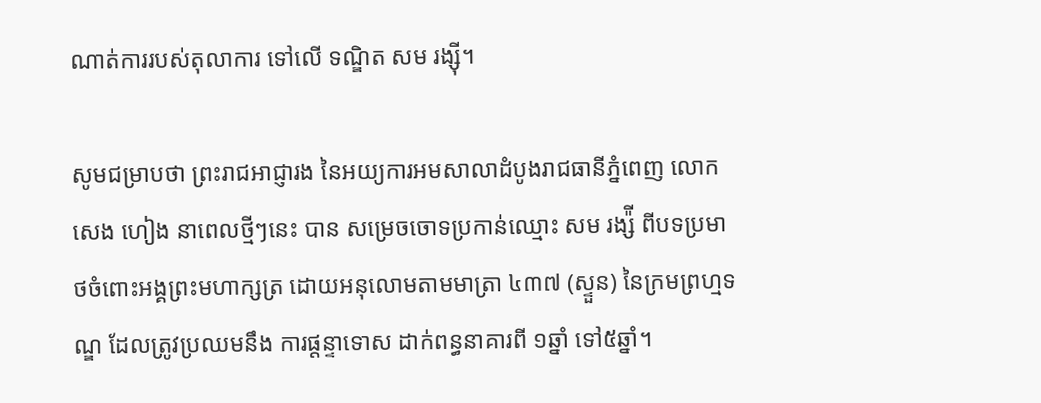ណាត់ការរបស់តុលាការ ទៅលើ ទណ្ឌិត សម រង្ស៊ី។

សូមជម្រាបថា ព្រះរាជអាជ្ញារង នៃអយ្យការអមសាលាដំបូងរាជធានីភ្នំពេញ លោក សេង ហៀង នាពេលថ្មីៗនេះ បាន សម្រេចចោទប្រកាន់ឈ្មោះ សម រង្ស៉ី ពីបទប្រមាថចំពោះអង្គព្រះមហាក្សត្រ ដោយអនុលោមតាមមាត្រា ៤៣៧ (ស្ទួន) នៃក្រមព្រហ្មទណ្ឌ ដែលត្រូវប្រឈមនឹង ការផ្តន្ទាទោស ដាក់ពន្ធនាគារពី ១ឆ្នាំ ទៅ៥ឆ្នាំ។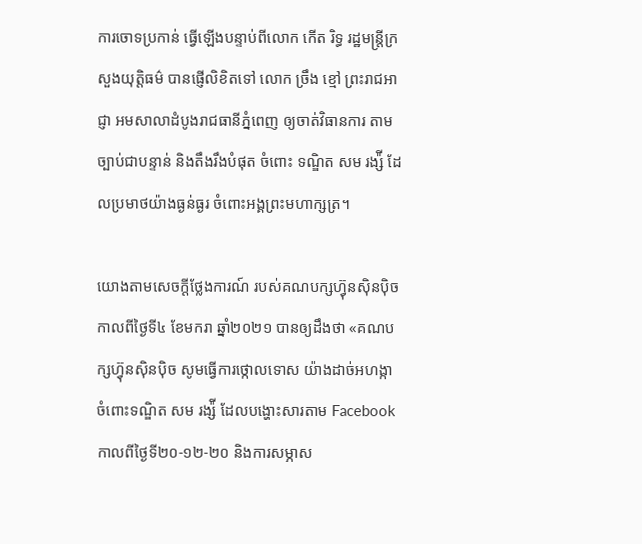ការចោទប្រកាន់ ធ្វើឡើងបន្ទាប់ពីលោក កើត រិទ្ធ រដ្ឋមន្រ្តីក្រសួងយុត្តិធម៌ បានផ្ញើលិខិតទៅ លោក ច្រឹង ខ្មៅ ព្រះរាជអាជ្ញា អមសាលាដំបូងរាជធានីភ្នំពេញ ឲ្យចាត់វិធានការ តាមច្បាប់ជាបន្ទាន់ និងតឹងរឹងបំផុត ចំពោះ ទណ្ឌិត សម រង្ស៉ី ដែលប្រមាថយ៉ាងធ្ងន់ធ្ងរ ចំពោះអង្គព្រះមហាក្សត្រ។

យោងតាមសេចក្ដីថ្លែងការណ៍ របស់គណបក្សហ៊្វុនស៊ិនប៉ិច កាលពីថ្ងៃទី៤ ខែមករា ឆ្នាំ២០២១ បានឲ្យដឹងថា «គណបក្សហ៊្វុនស៊ិនប៉ិច សូមធ្វើការថ្កោលទោស យ៉ាងដាច់អហង្កា ចំពោះទណ្ឌិត សម រង្ស៉ី ដែលបង្ហោះសារតាម Facebook កាលពីថ្ងៃទី២០-១២-២០ និងការសម្ភាស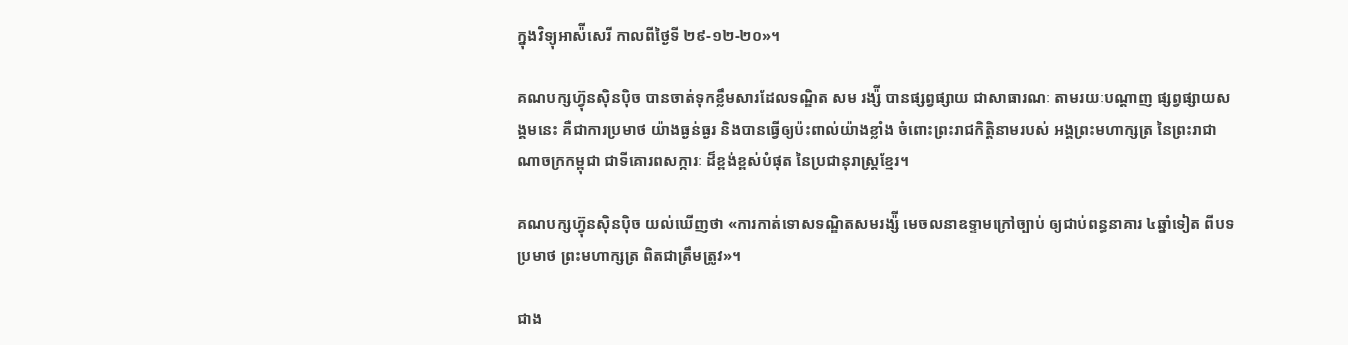ក្នុងវិទ្យុអាស៉ីសេរី កាលពីថ្ងៃទី ២៩-១២-២០»។

គណបក្សហ៊្វុនស៊ិនប៉ិច បានចាត់ទុកខ្លឹមសារដែលទណ្ឌិត សម រង្ស៉ី បានផ្សព្វផ្សាយ ជាសាធារណៈ តាមរយៈបណ្តាញ ផ្សព្វផ្សាយសង្គមនេះ គឺជាការប្រមាថ យ៉ាងធ្ងន់ធ្ងរ និងបានធ្វើឲ្យប៉ះពាល់យ៉ាងខ្លាំង ចំពោះព្រះរាជកិត្តិនាមរបស់ អង្គព្រះមហាក្សត្រ នៃព្រះរាជាណាចក្រកម្ពុជា ជាទីគោរពសក្ការៈ ដ៏ខ្ពង់ខ្ពស់បំផុត នៃប្រជានុរាស្ត្រខ្មែរ។

គណបក្សហ៊្វុនស៊ិនប៉ិច យល់ឃើញថា «ការកាត់ទោសទណ្ឌិតសមរង្ស៉ី មេចលនាឧទ្ទាមក្រៅច្បាប់ ឲ្យជាប់ពន្ធនាគារ ៤ឆ្នាំទៀត ពីបទប្រមាថ ព្រះមហាក្សត្រ ពិតជាត្រឹមត្រូវ»។

ជាង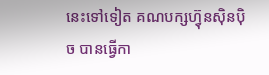នេះទៅទៀត គណបក្សហ៊្វុនស៊ិនប៉ិច បានធ្វើកា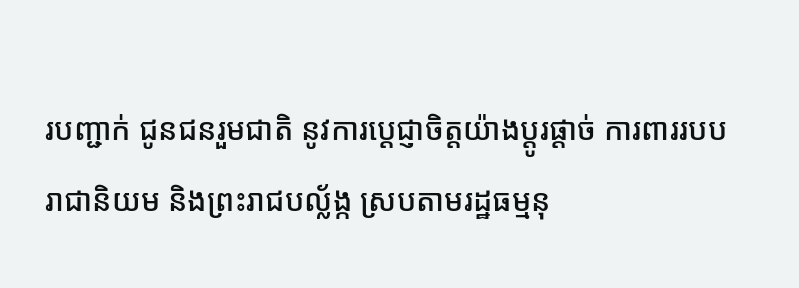របញ្ជាក់ ជូនជនរួមជាតិ នូវការប្តេជ្ញាចិត្តយ៉ាងប្តូរផ្តាច់ ការពាររបបរាជានិយម និងព្រះរាជបល្ល័ង្ក ស្របតាមរដ្ឋធម្មនុ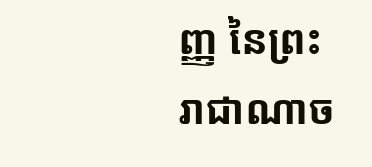ញ្ញ នៃព្រះរាជាណាច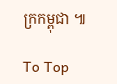ក្រកម្ពុជា ៕

To Top